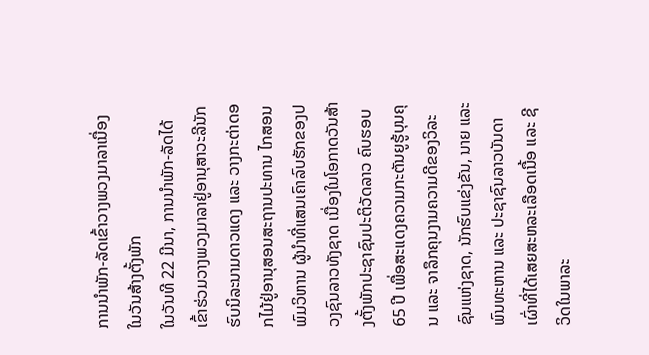ການນຳພັກ-ລັດເຂົ້າວາງພວງມາລາເນື່ອງໃນວັນສ້າງຕັ້ງພັກ
ໃນວັນທີ 22 ມີນາ, ການນຳພັກ-ລັດໄດ້ເຂົ້າຮ່ວມວາງພວງມາລາຢູ່ອານຸສາວະລີນັກຮົບນິລະນາມດາວແດງ ແລະ ວາງກະຕ່າດອກໄມ້ຢູ່ອານຸສອນສະຖານປະທານ ໄກສອນ ພົມວິຫານ ຜູ້ນຳທີ່ແສນເຄົາລົບຮັກຂອງປວງຊົນລາວທັງຊາດ ເນື່ອງໃນໂອກາດວັນສ້າງຕັ້ງພັກປະຊາຊົນປະຕິວັດລາວ ຄົບຮອບ 65 ປີ ເພື່ອສະແດງຄວາມກະຕັນຍູຮູ້ບຸນຄຸນ ແລະ ຈາລຶກຄຸນງາມຄວາມດີຂອງວິລະຊົນແຫ່ງຊາດ, ນັກຮົບແຂ່ງຂັນ, ນາຍ ແລະ ພົນທະຫານ ແລະ ປະຊາຊົນລາວບັນດາເຜົ່າທີ່ໄດ້ເສຍສະຫລະເລືອດເນື້ອ ແລະ ຊີວິດໃນພາລະ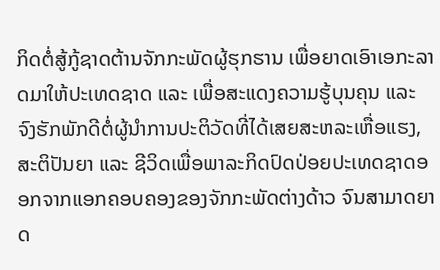ກິດຕໍ່ສູ້ກູ້ຊາດຕ້ານຈັກກະພັດຜູ້ຮຸກຮານ ເພື່ອຍາດເອົາເອກະລາດມາໃຫ້ປະເທດຊາດ ແລະ ເພື່ອສະແດງຄວາມຮູ້ບຸນຄຸນ ແລະ ຈົງຮັກພັກດີຕໍ່ຜູ້ນຳການປະຕິວັດທີ່ໄດ້ເສຍສະຫລະເຫື່ອແຮງ, ສະຕິປັນຍາ ແລະ ຊີວິດເພື່ອພາລະກິດປົດປ່ອຍປະເທດຊາດອອກຈາກແອກຄອບຄອງຂອງຈັກກະພັດຕ່າງດ້າວ ຈົນສາມາດຍາດ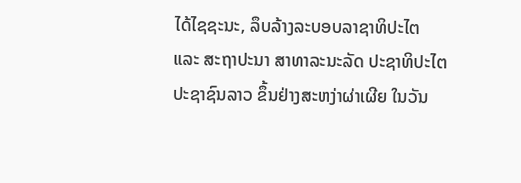ໄດ້ໄຊຊະນະ, ລຶບລ້າງລະບອບລາຊາທິປະໄຕ ແລະ ສະຖາປະນາ ສາທາລະນະລັດ ປະຊາທິປະໄຕ ປະຊາຊົນລາວ ຂຶ້ນຢ່າງສະຫງ່າຜ່າເຜີຍ ໃນວັນ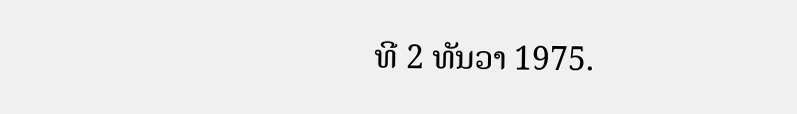ທີ 2 ທັນວາ 1975.